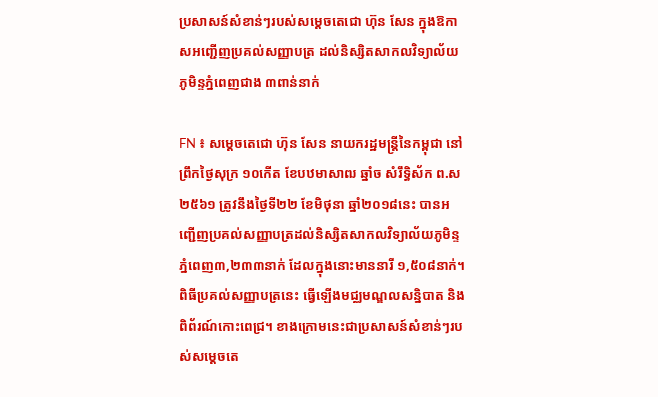ប្រសាសន៍សំខាន់ៗរបស់សម្តេចតេជោ ហ៊ុន សែន ក្នុងឱកាសអញ្ជើញប្រគល់សញ្ញាបត្រ ដល់និស្សិតសាកលវិទ្យាល័យភូមិន្ទភ្នំពេញជាង ៣ពាន់នាក់

FN ៖ សម្តេចតេជោ ហ៊ុន សែន នាយករដ្ឋមន្ត្រីនៃកម្ពុជា នៅព្រឹកថ្ងៃសុក្រ ១០កើត ខែបឋមាសាឍ ឆ្នាំច សំរឹទ្ធិស័ក ព.ស២៥៦១ ត្រូវនឹងថ្ងៃទី២២ ខែមិថុនា ឆ្នាំ២០១៨នេះ បានអញ្ជើញប្រគល់សញ្ញាបត្រដល់និស្សិតសាកលវិទ្យាល័យភូមិន្ទភ្នំពេញ៣,២៣៣នាក់ ដែលក្នុងនោះមាននារី ១,៥០៨នាក់។ ពិធីប្រគល់សញ្ញាបត្រនេះ ធ្វើឡើងមជ្ឈមណ្ឌលសន្និបាត និងពិព័រណ៍កោះពេជ្រ។ ខាងក្រោមនេះជាប្រសាសន៍សំខាន់ៗរបស់សម្តេចតេ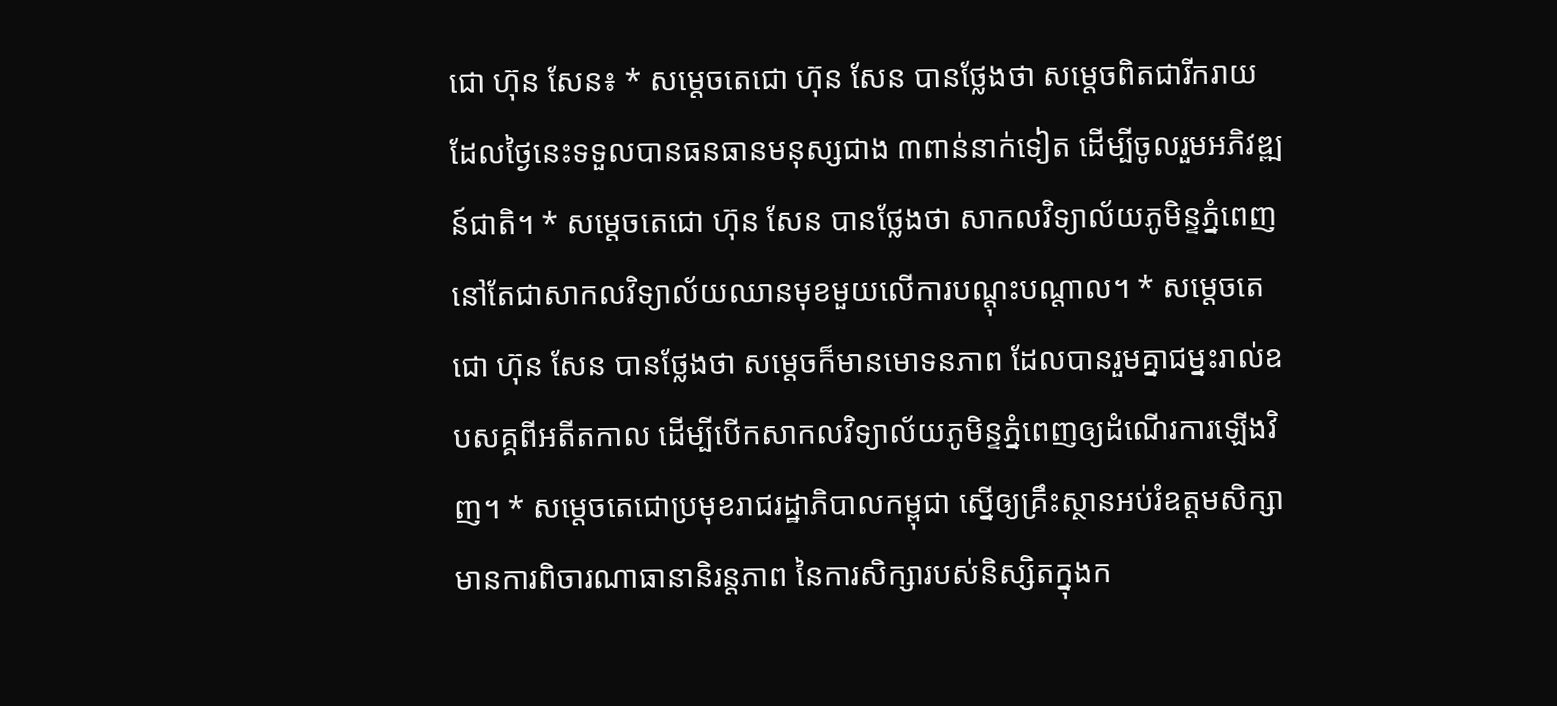ជោ ហ៊ុន សែន៖ * សម្តេចតេជោ ហ៊ុន សែន បានថ្លែងថា សម្តេចពិតជារីករាយ ដែលថ្ងៃនេះទទួលបានធនធានមនុស្សជាង ៣ពាន់នាក់ទៀត ដើម្បីចូលរួមអភិវឌ្ឍន៍ជាតិ។ * សម្តេចតេជោ ហ៊ុន សែន បានថ្លែងថា សាកលវិទ្យាល័យភូមិន្ទភ្នំពេញ នៅតែជាសាកលវិទ្យាល័យឈានមុខមួយលើការបណ្តុះបណ្តាល។ * សម្តេចតេជោ ហ៊ុន សែន បានថ្លែងថា សម្តេចក៏មានមោទនភាព ដែលបានរួមគ្នាជម្នះរាល់ឧបសគ្គពីអតីតកាល ដើម្បីបើកសាកលវិទ្យាល័យភូមិន្ទភ្នំពេញឲ្យដំណើរការឡើងវិញ។ * សម្តេចតេជោប្រមុខរាជរដ្ឋាភិបាលកម្ពុជា ស្នើឲ្យគ្រឹះស្ថានអប់រំឧត្តមសិក្សាមានការពិចារណាធានានិរន្តភាព នៃការសិក្សារបស់និស្សិតក្នុងក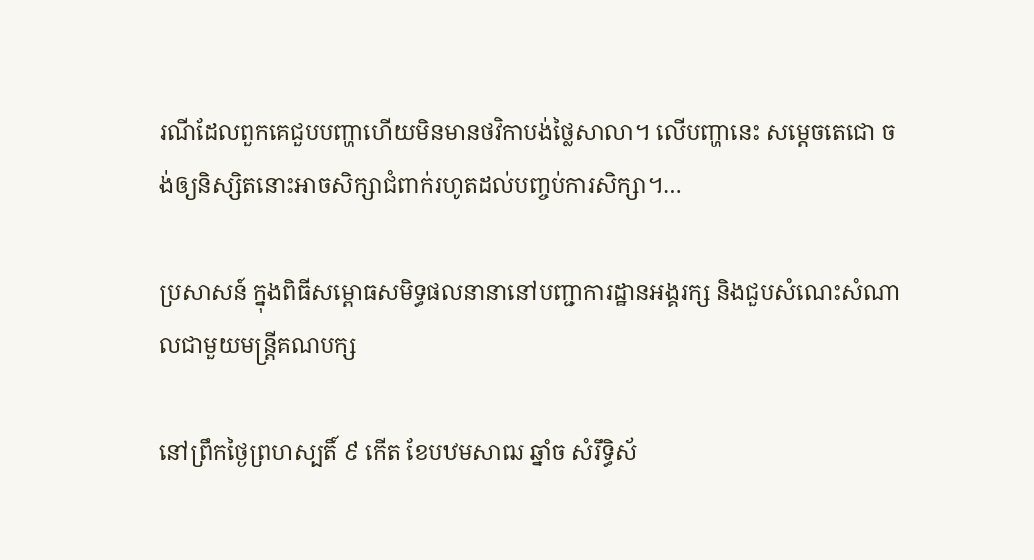រណីដែលពួកគេជួបបញ្ហាហើយមិនមានថវិកាបង់ថ្លៃសាលា។ លើបញ្ហានេះ សម្តេចតេជោ ចង់ឲ្យនិស្សិតនោះអាចសិក្សាជំពាក់រហូតដល់បញ្ចប់ការសិក្សា។…

ប្រសាសន៍ ក្នុងពិធីសម្ពោធសមិទ្ធផលនានានៅបញ្ជាការដ្ឋានអង្គរក្ស និងជួបសំណេះសំណាលជាមួយមន្ត្រីគណបក្ស

នៅព្រឹកថ្ងៃព្រហស្បតិ៍ ៩ កើត ខែបឋមសាឍ ឆ្នាំច សំរឹទ្ធិស័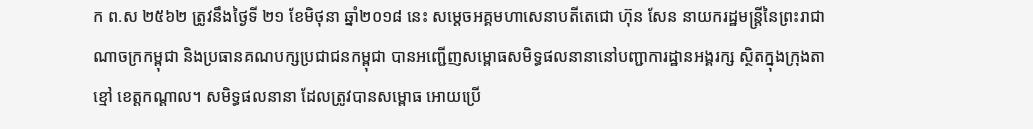ក ព.ស ២៥៦២ ត្រូវនឹងថ្ងៃទី ២១ ខែមិថុនា ឆ្នាំ២០១៨ នេះ សម្តេចអគ្គមហាសេនាបតីតេជោ ហ៊ុន សែន នាយករដ្ឋមន្ត្រីនៃព្រះរាជាណាចក្រកម្ពុជា និងប្រធានគណបក្សប្រជាជនកម្ពុជា បានអញ្ជើញសម្ពោធសមិទ្ធផលនានានៅបញ្ជាការដ្ឋានអង្គរក្ស ស្ថិតក្នុងក្រុងតាខ្មៅ ខេត្តកណ្ដាល។ សមិទ្ធផលនានា ដែលត្រូវបានសម្ពោធ អោយប្រើ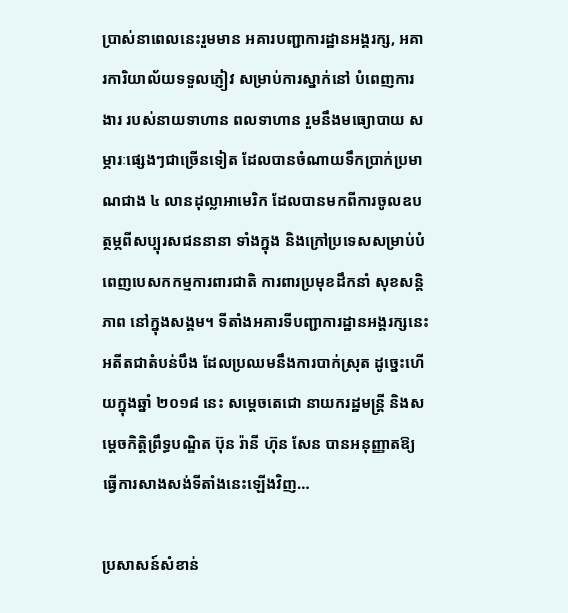ប្រាស់នាពេលនេះរួមមាន អគារបញ្ជាការដ្ឋានអង្គរក្ស, អគារការិយាល័យទទួលភ្ញៀវ សម្រាប់ការស្នាក់នៅ បំពេញការងារ របស់នាយទាហាន ពលទាហាន រួមនឹងមធ្យោបាយ សម្ភារៈផ្សេងៗជាច្រើនទៀត ដែលបានចំណាយទឹកប្រាក់ប្រមាណជាង ៤ លានដុល្លាអាមេរិក ដែលបានមកពីការចូលឧបត្ថម្ភពីសប្បុរសជននានា ទាំងក្នុង និងក្រៅប្រទេសសម្រាប់បំពេញបេសកកម្មការពារជាតិ ការពារប្រមុខដឹកនាំ សុខសន្តិភាព នៅក្នុងសង្គម។ ទីតាំងអគារទីបញ្ជាការដ្ឋានអង្គរក្សនេះ អតីតជាតំបន់បឹង ដែលប្រឈមនឹងការបាក់ស្រុត ដូច្នេះហើយក្នុងឆ្នាំ ២០១៨ នេះ សម្តេចតេជោ នាយករដ្ឋមន្ត្រី និងសម្តេចកិត្តិព្រឹទ្ធបណ្ឌិត ប៊ុន រ៉ានី ហ៊ុន សែន បានអនុញ្ញាតឱ្យធ្វើការសាងសង់ទីតាំងនេះឡើងវិញ…

ប្រសាសន៍សំខាន់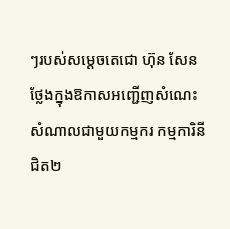ៗរបស់សម្តេចតេជោ ហ៊ុន សែន ថ្លែងក្នុងឱកាសអញ្ជើញសំណេះសំណាលជាមួយកម្មករ កម្មការិនី ជិត២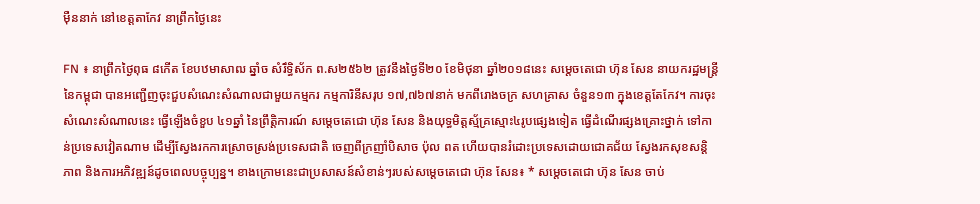ម៉ឺននាក់ នៅខេត្តតាកែវ នាព្រឹកថ្ងៃនេះ

FN ៖ នាព្រឹកថ្ងៃពុធ ៨កើត ខែបឋមាសាឍ ឆ្នាំច សំរឹទ្ធិស័ក ព.ស២៥៦២ ត្រូវនឹងថ្ងៃទី២០ ខែមិថុនា ឆ្នាំ២០១៨នេះ សម្តេចតេជោ ហ៊ុន សែន នាយករដ្ឋមន្រ្តីនៃកម្ពុជា បានអញ្ជើញចុះជួបសំណេះសំណាលជាមួយកម្មករ កម្មការិនីសរុប ១៧,៧៦៧នាក់ មកពីរោងចក្រ សហគ្រាស ចំនួន១៣ ក្នុងខេត្តតែកែវ។ ការចុះសំណេះសំណាលនេះ ធ្វើឡើងចំខួប ៤១ឆ្នាំ នៃព្រឹត្តិការណ៍ សម្តេចតេជោ ហ៊ុន សែន និងយុទ្ធមិត្តស្ម័គ្រស្មោះ៤រូបផ្សេងទៀត ធ្វើដំណើរផ្សងគ្រោះថ្នាក់ ទៅកាន់ប្រទេសវៀតណាម ដើម្បីស្វែងរកការស្រោចស្រង់ប្រទេសជាតិ ចេញពីក្រញាំបិសាច ប៉ុល ពត ហើយបានរំដោះប្រទេសដោយជោគជ័យ ស្វែងរកសុខសន្តិភាព និងការអភិវឌ្ឍន៍ដូចពេលបច្ចុប្បន្ន។ ខាងក្រោមនេះជាប្រសាសន៍សំខាន់ៗរបស់សម្តេចតេជោ ហ៊ុន សែន៖ * សម្តេចតេជោ ហ៊ុន សែន ចាប់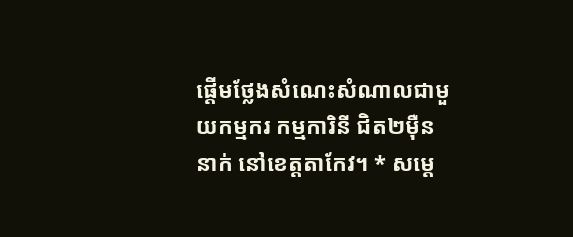ផ្តើមថ្លែងសំណេះសំណាលជាមួយកម្មករ កម្មការិនី ជិត២ម៉ឺននាក់ នៅខេត្តតាកែវ។ * សម្តេ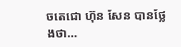ចតេជោ ហ៊ុន សែន បានថ្លែងថា…